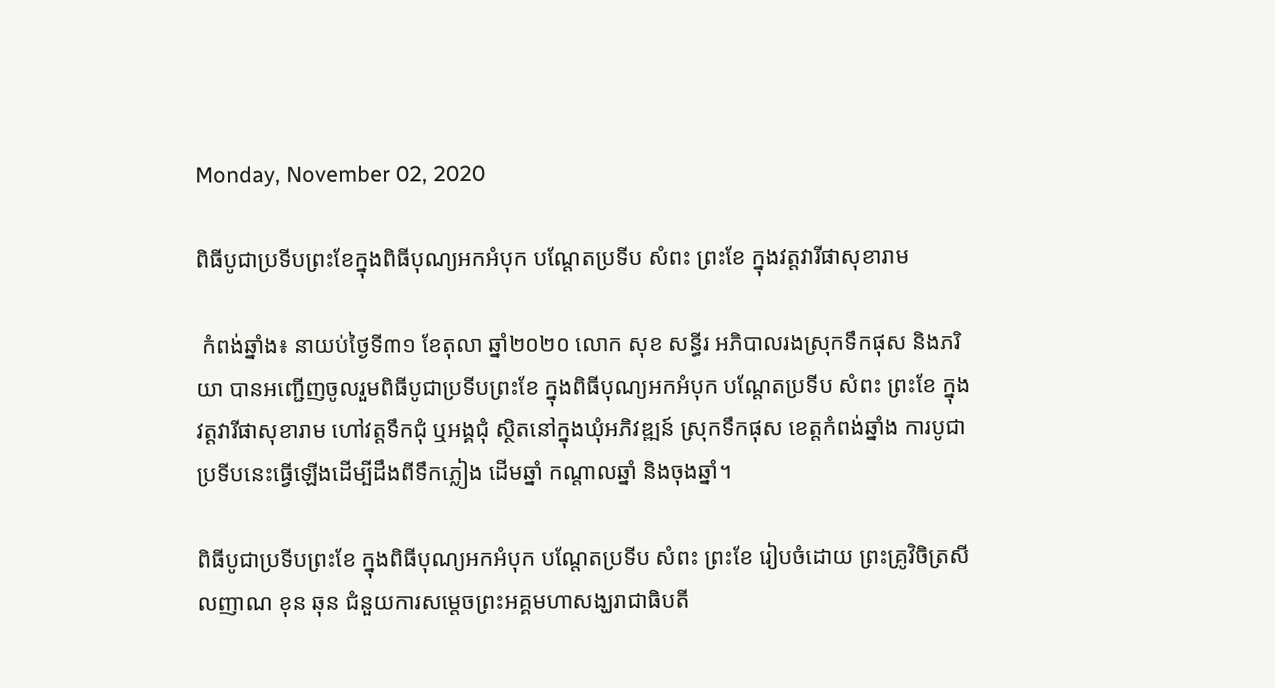Monday, November 02, 2020

ពិធីបូជាប្រទីបព្រះខែក្នុងពិធីបុណ្យអកអំបុក បណ្តែតប្រទីប សំពះ ព្រះខែ ក្នុងវត្តវារីផាសុខារាម

 កំពង់ឆ្នាំង៖ នាយប់ថ្ងៃទី៣១ ខែតុលា ឆ្នាំ២០២០ លោក សុខ សន្ធីរ អភិបាលរងស្រុកទឹកផុស និងភរិយា បានអញ្ជើញចូលរួមពិធីបូជាប្រទីបព្រះខែ ក្នុងពិធីបុណ្យអកអំបុក បណ្តែតប្រទីប សំពះ ព្រះខែ ក្នុងវត្តវារីផាសុខារាម ហៅវត្តទឹកជុំ ឬអង្គជុំ ស្ថិតនៅក្នុងឃុំអភិវឌ្ឍន៍ ស្រុកទឹកផុស ខេត្តកំពង់ឆ្នាំង ការបូជាប្រទីបនេះធ្វើឡើងដើម្បីដឹងពីទឹកភ្លៀង ដើមឆ្នាំ កណ្តាលឆ្នាំ និងចុងឆ្នាំ។

ពិធីបូជាប្រទីបព្រះខែ ក្នុងពិធីបុណ្យអកអំបុក បណ្តែតប្រទីប សំពះ ព្រះខែ រៀបចំដោយ ព្រះគ្រូវិចិត្រសីលញាណ ខុន ឆុន ជំនួយការសម្តេចព្រះអគ្គមហាសង្ឃរាជាធិបតី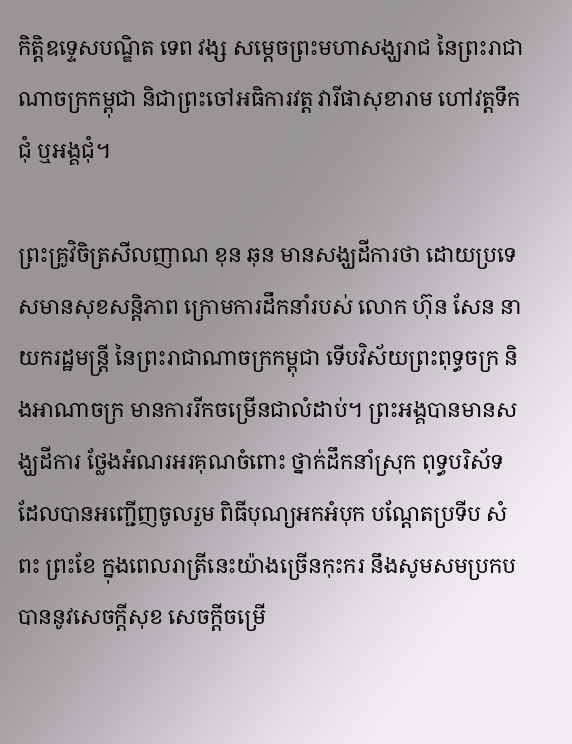កិត្តិឧទ្ទេសបណ្ឌិត ទេព វង្ស សម្តេចព្រះមហាសង្ឃរាជ នៃព្រះរាជាណាចក្រកម្ពុជា និជាព្រះចៅអធិការវត្ត វារីផាសុខារាម ហៅវត្តទឹកជុំ ឬអង្គជុំ។

ព្រះគ្រូវិចិត្រសីលញាណ ខុន ឆុន មានសង្ឃដីការថា ដោយប្រទេសមានសុខសន្តិភាព ក្រោមការដឹកនាំរបស់ លោក ហ៊ុន សែន នាយករដ្ឋមន្ត្រី នៃព្រះរាជាណាចក្រកម្ពុជា ទើបវិស័យព្រះពុទ្ធចក្រ និងអាណាចក្រ មានការរីកចម្រើនជាលំដាប់។ ព្រះអង្គបានមានសង្ឃដីការ ថ្លែងអំណរអរគុណចំពោះ ថ្នាក់ដឹកនាំស្រុក ពុទ្ធបរិស័ទ ដែលបានអញ្ជើញចូលរួម ពិធីបុណ្យអកអំបុក បណ្តែតប្រទីប សំពះ ព្រះខែ ក្នុងពេលរាត្រីនេះយ៉ាងច្រើនកុះករ នឹងសូមសមប្រកបបាននូវសេចក្តីសុខ សេចក្តីចម្រើ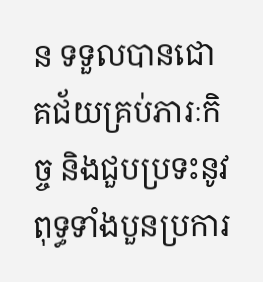ន ទទួលបានជោគជ័យគ្រប់ភារៈកិច្ច និងជួបប្រទះនូវពុទ្ធទាំងបួនប្រការ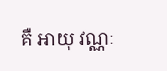គឺ អាយុ វណ្ណៈ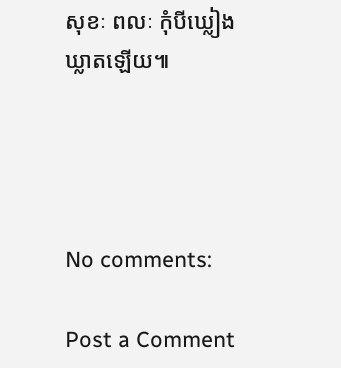សុខៈ ពលៈ កុំបីឃ្លៀងឃ្លាតឡើយ៕




No comments:

Post a Comment